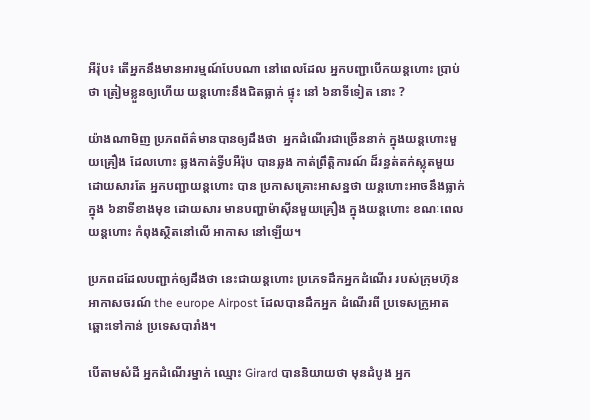អឺរ៉ុប៖ តើអ្នកនឹងមានអារម្មណ៍បែបណា នៅពេលដែល អ្នកបញ្ជាបើកយន្តហោះ ប្រាប់ថា ត្រៀមខ្លួនឲ្យហើយ យន្តហោះនឹងជិតធ្លាក់ ផ្ទុះ នៅ ៦នាទីទៀត នោះ ?

យ៉ាងណាមិញ ប្រភពព័ត៌មានបានឲ្យដឹងថា  អ្នកដំណើរជាច្រើននាក់ ក្នុងយន្តហោះមួយគ្រឿង ដែលហោះ ឆ្លងកាត់ទ្វីបអឺរ៉ុប បានឆ្លង កាត់ព្រឹត្តិការណ៍ ដ៏រន្ធត់តក់ស្លុតមួយ ដោយសារតែ អ្នកបញ្ជាយន្តហោះ បាន ប្រកាសគ្រោះអាសន្នថា យន្តហោះអាចនឹងធ្លាក់ក្នុង ៦នាទីខាងមុខ ដោយសារ មានបញ្ហាម៉ាស៊ីនមួយគ្រឿង ក្នុងយន្តហោះ ខណៈពេល យន្តហោះ កំពុងស្ថិតនៅលើ អាកាស នៅឡើយ។

ប្រភពដដែលបញ្ជាក់ឲ្យដឹងថា នេះជាយន្តហោះ ប្រភេទដឹកអ្នកដំណើរ របស់ក្រុមហ៊ុនអាកាសចរណ៍ the europe Airpost ដែលបានដឹកអ្នក ដំណើរពី ប្រទេសក្រូអាត ឆ្ពោះទៅកាន់ ប្រទេសបារាំង។

បើតាមសំដី អ្នកដំណើរម្នាក់ ឈ្មោះ Girard បាននិយាយថា មុនដំបូង អ្នក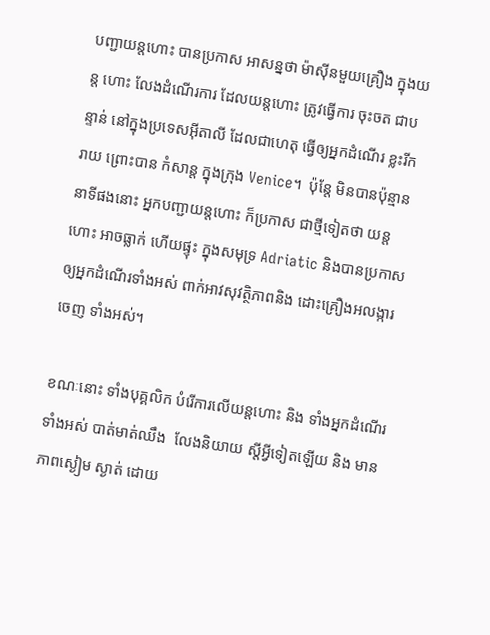បញ្ជាយន្តហោះ បានប្រកាស អាសន្នថា ម៉ាស៊ីនមួយគ្រឿង ក្នុងយន្ត ហោះ លែងដំណើរការ ដែលយន្តហោះ ត្រូវធ្វើការ ចុះចត ជាបន្ទាន់ នៅក្នុងប្រទេសអ៊ីតាលី ដែលជាហេតុ ធ្វើឲ្យអ្នកដំណើរ ខ្លះរីករាយ ព្រោះបាន កំសាន្ត ក្នុងក្រុង Venice។  ប៉ុន្តែ មិនបានប៉ុន្មាននាទីផងនោះ អ្នកបញ្ជាយន្តហោះ ក៏ប្រកាស ជាថ្មីទៀតថា យន្តហោះ អាចធ្លាក់ ហើយផ្ទុះ ក្នុងសមុទ្រ Adriatic និងបានប្រកាស ឲ្យអ្នកដំណើរទាំងអស់ ពាក់អាវសុវត្ថិភាពនិង ដោះគ្រឿងអលង្ការចេញ ទាំងអស់។

ខណៈនោះ ទាំងបុគ្គលិក បំរើការលើយន្តហោះ និង ទាំងអ្នកដំណើរទាំងអស់ បាត់មាត់ឈឹង  លែងនិយាយ ស្តីអ្វីទៀតឡើយ និង មានភាពស្ងៀម ស្ងាត់ ដោយ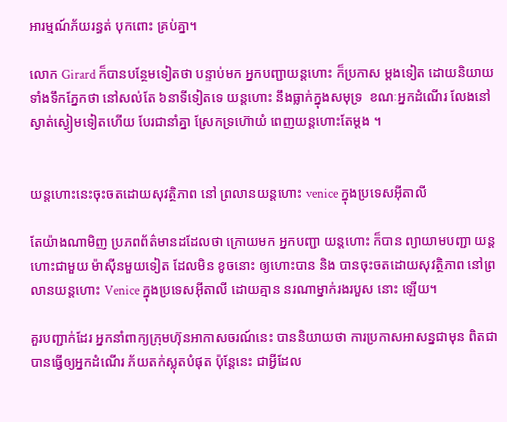អារម្មណ៍ភ័យរន្ធត់ បុកពោះ គ្រប់គ្នា។

លោក Girard ក៏បានបន្ថែមទៀតថា បន្ទាប់មក អ្នកបញ្ជាយន្តហោះ ក៏ប្រកាស ម្តងទៀត ដោយនិយាយ ទាំងទឹកភ្នែកថា នៅសល់តែ ៦នាទីទៀតទេ យន្តហោះ នឹងធ្លាក់ក្នុងសមុទ្រ  ខណៈអ្នកដំណើរ លែងនៅស្ងាត់ស្ងៀមទៀតហើយ បែរជានាំគ្នា ស្រែកទ្រហ៊ោយំ ពេញយន្តហោះតែម្តង ។


យន្តហោះនេះចុះចតដោយសុវត្ថិភាព នៅ ព្រលានយន្តហោះ venice ក្នុងប្រទេសអ៊ីតាលី

តែយ៉ាងណាមិញ ប្រភពព័ត៌មានដដែលថា ក្រោយមក អ្នកបញ្ជា យន្តហោះ ក៏បាន ព្យាយាមបញ្ជា យន្តហោះជាមួយ ម៉ាស៊ីនមួយទៀត ដែលមិន ខូចនោះ ឲ្យហោះបាន និង បានចុះចតដោយសុវត្ថិភាព នៅព្រលានយន្តហោះ Venice ក្នុងប្រទេសអ៊ីតាលី ដោយគ្មាន នរណាម្នាក់រងរបួស នោះ ឡើយ។

គួរបញ្ជាក់ដែរ អ្នកនាំពាក្យក្រុមហ៊ុនអាកាសចរណ៍នេះ បាននិយាយថា ការប្រកាសអាសន្នជាមុន ពិតជាបានធ្វើឲ្យអ្នកដំណើរ ភ័យតក់ស្លុតបំផុត ប៉ុន្តែនេះ ជាអ្វីដែល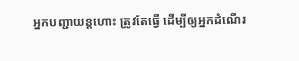អ្នកបញ្ជាយន្តហោះ ត្រូវតែធ្វើ ដើម្បីឲ្យអ្នកដំណើរ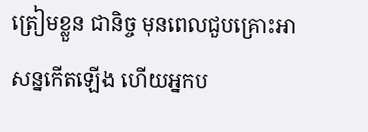ត្រៀមខ្លួន ជានិច្ច មុនពេលជួបគ្រោះអាសន្នកើតឡើង ហើយអ្នកប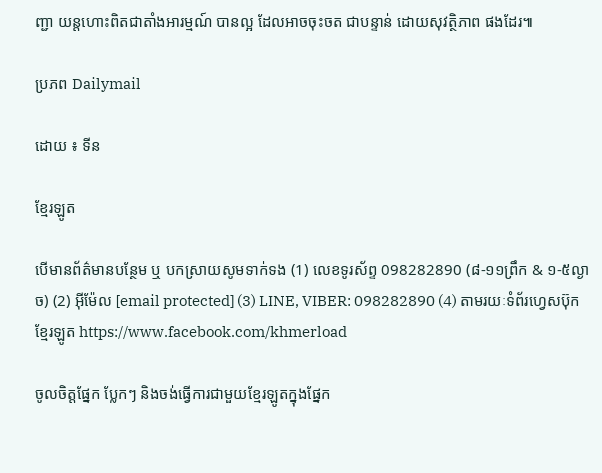ញ្ជា យន្តហោះពិតជាតាំងអារម្មណ៍ បានល្អ ដែលអាចចុះចត ជាបន្ទាន់ ដោយសុវត្ថិភាព ផងដែរ៕

ប្រភព Dailymail

ដោយ ៖ ទីន

ខ្មែរឡូត

បើមានព័ត៌មានបន្ថែម ឬ បកស្រាយសូមទាក់ទង (1) លេខទូរស័ព្ទ 098282890 (៨-១១ព្រឹក & ១-៥ល្ងាច) (2) អ៊ីម៉ែល [email protected] (3) LINE, VIBER: 098282890 (4) តាមរយៈទំព័រហ្វេសប៊ុកខ្មែរឡូត https://www.facebook.com/khmerload

ចូលចិត្តផ្នែក ប្លែកៗ និងចង់ធ្វើការជាមួយខ្មែរឡូតក្នុងផ្នែក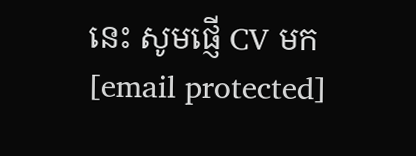នេះ សូមផ្ញើ CV មក [email protected]